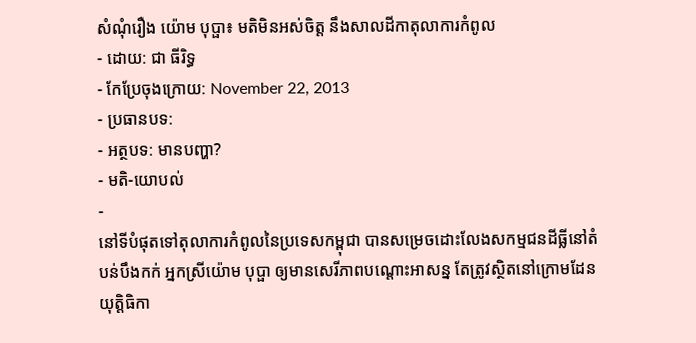សំណុំរឿង យ៉ោម បុប្ផា៖ មតិមិនអស់ចិត្ត នឹងសាលដីកាតុលាការកំពូល
- ដោយ: ជា ធីរិទ្ធ
- កែប្រែចុងក្រោយ: November 22, 2013
- ប្រធានបទ:
- អត្ថបទ: មានបញ្ហា?
- មតិ-យោបល់
-
នៅទីបំផុតទៅតុលាការកំពូលនៃប្រទេសកម្ពុជា បានសម្រេចដោះលែងសកម្មជនដីធ្លីនៅតំបន់បឹងកក់ អ្នកស្រីយ៉ោម បុប្ផា ឲ្យមានសេរីភាពបណ្តោះអាសន្ន តែត្រូវស្ថិតនៅក្រោមដែនយុត្តិធិកា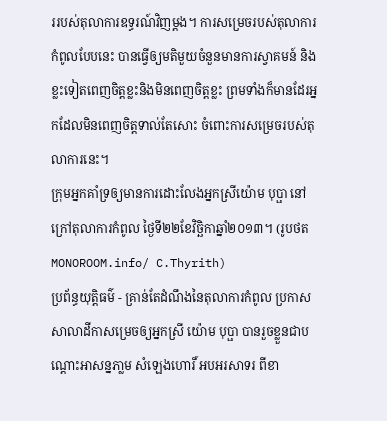ររបស់តុលាការឧទ្ធរណ៍វិញម្តង។ ការសម្រេចរបស់តុលាការកំពូលបែបនេះ បានធ្វើឲ្យមតិមួយចំនួនមានការស្វាគមន៍ និងខ្លះទៀតពេញចិត្តខ្លះនិងមិនពេញចិត្តខ្លះ ព្រមទាំងក៏មានដែរអ្នកដែលមិនពេញចិត្តទាល់តែសោះ ចំពោះការសម្រេចរបស់តុលាការនេះ។
ក្រុមអ្នកគាំទ្រឲ្យមានការដោះលែងអ្នកស្រីយ៉ោម បុប្ផា នៅក្រៅតុលាការកំពូល ថ្ងៃទី២២ខែវិច្ឆិកាឆ្នាំ២០១៣។ (រូបថត MONOROOM.info/ C.Thyrith)
ប្រព័ន្ធយុត្តិធម៌ - គ្រាន់តែដំណឹងនៃតុលាការកំពូល ប្រកាសសាលាដីកាសម្រេចឲ្យអ្នកស្រី យ៉ោម បុប្ផា បានរួចខ្លួនជាបណ្តោះអាសន្នភា្លម សំឡេងហោរិ៍ អបអរសាទរ ពីខា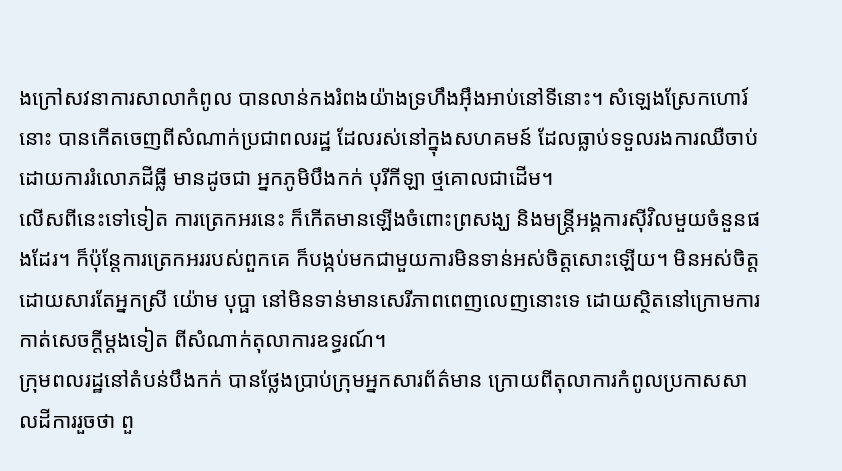ងក្រៅសវនាការសាលាកំពូល បានលាន់កងរំពងយ៉ាងទ្រហឹងអ៊ឹងអាប់នៅទីនោះ។ សំឡេងស្រែកហោរ៍នោះ បានកើតចេញពីសំណាក់ប្រជាពលរដ្ឋ ដែលរស់នៅក្នុងសហគមន៍ ដែលធ្លាប់ទទួលរងការឈឺចាប់ ដោយការរំលោភដីធ្លី មានដូចជា អ្នកភូមិបឹងកក់ បុរីកីឡា ថ្មគោលជាដើម។
លើសពីនេះទៅទៀត ការត្រេកអរនេះ ក៏កើតមានឡើងចំពោះព្រសង្ឃ និងមន្រ្តីអង្គការស៊ីវិលមួយចំនួនផងដែរ។ ក៏ប៉ុន្តែការត្រេកអររបស់ពួកគេ ក៏បង្កប់មកជាមួយការមិនទាន់អស់ចិត្តសោះឡើយ។ មិនអស់ចិត្តដោយសារតែអ្នកស្រី យ៉ោម បុប្ផា នៅមិនទាន់មានសេរីភាពពេញលេញនោះទេ ដោយស្ថិតនៅក្រោមការកាត់សេចក្តីម្តងទៀត ពីសំណាក់តុលាការឧទ្ធរណ៍។
ក្រុមពលរដ្ឋនៅតំបន់បឹងកក់ បានថ្លែងប្រាប់ក្រុមអ្នកសារព័ត៌មាន ក្រោយពីតុលាការកំពូលប្រកាសសាលដីការរួចថា ពួ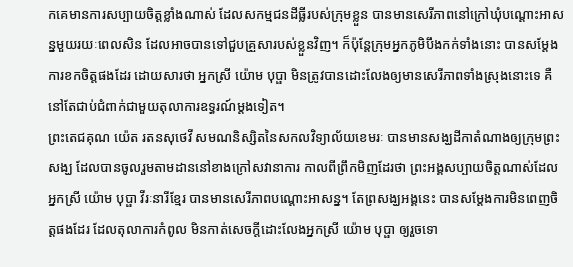កគេមានការសប្បាយចិត្តខ្លាំងណាស់ ដែលសកម្មជនដីធ្លីរបស់ក្រុមខ្លួន បានមានសេរីភាពនៅក្រៅឃុំបណ្ដោះអាសន្នមួយរយៈពេលសិន ដែលអាចបានទៅជួបគ្រួសារបស់ខ្លួនវិញ។ ក៏ប៉ុន្តែក្រុមអ្នកភូមិបឹងកក់ទាំងនោះ បានសម្តែងការខកចិត្តផងដែរ ដោយសារថា អ្នកស្រី យ៉ោម បុប្ផា មិនត្រូវបានដោះលែងឲ្យមានសេរីភាពទាំងស្រុងនោះទេ គឺនៅតែជាប់ជំពាក់ជាមួយតុលាការឧទ្ធរណ៍ម្តងទៀត។
ព្រះតេជគុណ យ៉េត រតនសុថេវី សមណនិស្សិតនៃសកលវិទ្យាល័យខេមរៈ បានមានសង្ឃដីកាតំណាងឲ្យក្រុមព្រះសង្ឃ ដែលបានចូលរួមតាមដាននៅខាងក្រៅសវានាការ កាលពីព្រឹកមិញដែរថា ព្រះអង្គសប្បាយចិត្តណាស់ដែលអ្នកស្រី យ៉ោម បុប្ផា វីរៈនារីខ្មែរ បានមានសេរីភាពបណ្តោះអាសន្ន។ តែព្រសង្ឃអង្គនេះ បានសម្តែងការមិនពេញចិត្តផងដែរ ដែលតុលាការកំពូល មិនកាត់សេចក្តីដោះលែងអ្នកស្រី យ៉ោម បុប្ផា ឲ្យរួចទោ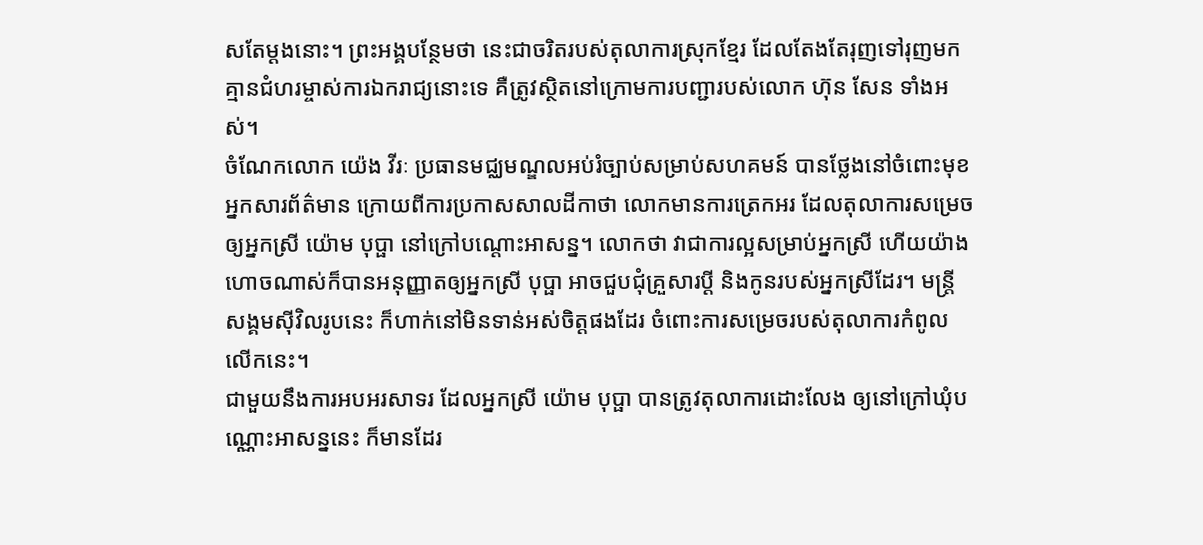សតែម្តងនោះ។ ព្រះអង្គបន្ថែមថា នេះជាចរិតរបស់តុលាការស្រុកខ្មែរ ដែលតែងតែរុញទៅរុញមក គ្មានជំហរម្ចាស់ការឯករាជ្យនោះទេ គឺត្រូវស្ថិតនៅក្រោមការបញ្ជារបស់លោក ហ៊ុន សែន ទាំងអស់។
ចំណែកលោក យ៉េង វីរៈ ប្រធានមជ្ឈមណ្ឌលអប់រំច្បាប់សម្រាប់សហគមន៍ បានថ្លែងនៅចំពោះមុខអ្នកសារព័ត៌មាន ក្រោយពីការប្រកាសសាលដីកាថា លោកមានការត្រេកអរ ដែលតុលាការសម្រេចឲ្យអ្នកស្រី យ៉ោម បុប្ផា នៅក្រៅបណ្តោះអាសន្ន។ លោកថា វាជាការល្អសម្រាប់អ្នកស្រី ហើយយ៉ាងហោចណាស់ក៏បានអនុញ្ញាតឲ្យអ្នកស្រី បុប្ផា អាចជួបជុំគ្រួសារប្តី និងកូនរបស់អ្នកស្រីដែរ។ មន្រ្តីសង្គមស៊ីវិលរូបនេះ ក៏ហាក់នៅមិនទាន់អស់ចិត្តផងដែរ ចំពោះការសម្រេចរបស់តុលាការកំពូលលើកនេះ។
ជាមួយនឹងការអបអរសាទរ ដែលអ្នកស្រី យ៉ោម បុប្ផា បានត្រូវតុលាការដោះលែង ឲ្យនៅក្រៅឃុំបណ្ណោះអាសន្ននេះ ក៏មានដែរ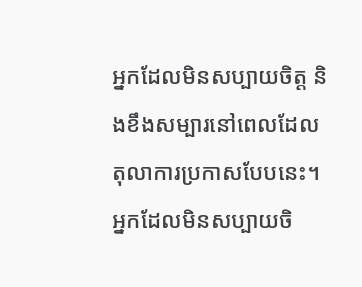អ្នកដែលមិនសប្បាយចិត្ត និងខឹងសម្បារនៅពេលដែលតុលាការប្រកាសបែបនេះ។ អ្នកដែលមិនសប្បាយចិ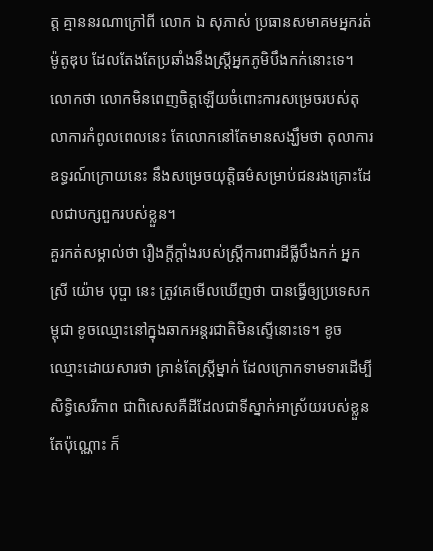ត្ត គ្មាននរណាក្រៅពី លោក ឯ សុភាស់ ប្រធានសមាគមអ្នករត់ម៉ូតូឌុប ដែលតែងតែប្រឆាំងនឹងស្រ្តីអ្នកភូមិបឹងកក់នោះទេ។ លោកថា លោកមិនពេញចិត្តឡើយចំពោះការសម្រេចរបស់តុលាការកំពូលពេលនេះ តែលោកនៅតែមានសង្ឃឹមថា តុលាការឧទ្ធរណ៍ក្រោយនេះ នឹងសម្រេចយុត្តិធម៌សម្រាប់ជនរងគ្រោះដែលជាបក្សពួករបស់ខ្លួន។
គួរកត់សម្គាល់ថា រឿងក្តីក្តាំងរបស់ស្រ្តីការពារដីធ្លីបឹងកក់ អ្នកស្រី យ៉ោម បុប្ផា នេះ ត្រូវគេមើលឃើញថា បានធ្វើឲ្យប្រទេសកម្ពុជា ខូចឈ្មោះនៅក្នុងឆាកអន្តរជាតិមិនស្ទើនោះទេ។ ខូចឈ្មោះដោយសារថា គ្រាន់តែស្រ្តីម្នាក់ ដែលក្រោកទាមទារដើម្បីសិទ្ធិសេរីភាព ជាពិសេសគឺដីដែលជាទីស្នាក់អាស្រ័យរបស់ខ្លួនតែប៉ុណ្ណោះ ក៏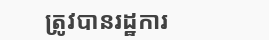ត្រូវបានរដ្ឋការ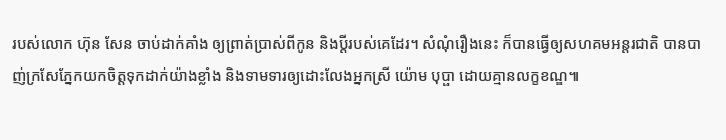របស់លោក ហ៊ុន សែន ចាប់ដាក់គាំង ឲ្យព្រាត់ប្រាស់ពីកូន និងប្តីរបស់គេដែរ។ សំណុំរឿងនេះ ក៏បានធ្វើឲ្យសហគមអន្តរជាតិ បានបាញ់ក្រសែភ្នែកយកចិត្តទុកដាក់យ៉ាងខ្លាំង និងទាមទារឲ្យដោះលែងអ្នកស្រី យ៉ោម បុប្ផា ដោយគ្មានលក្ខខណ្ឌ៕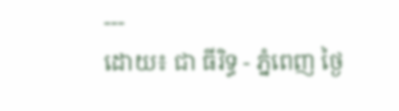---
ដោយ៖ ជា ធីរិទ្ធ - ភ្នំពេញ ថ្ងៃ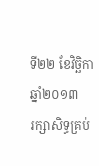ទី២២ ខែវិច្ឆិកាឆ្នាំ២០១៣
រក្សាសិទ្ធគ្រប់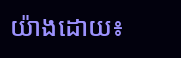យ៉ាងដោយ៖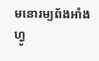មនោរម្យព័ងអាំងហ្វូ